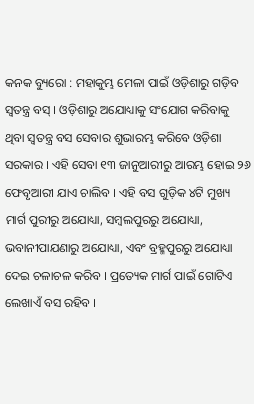କନକ ବ୍ୟୁରୋ : ମହାକୁମ୍ଭ ମେଳା ପାଇଁ ଓଡ଼ିଶାରୁ ଗଡ଼ିବ ସ୍ବତନ୍ତ୍ର ବସ୍‌ । ଓଡ଼ିଶାରୁ ଅଯୋଧ୍ୟାକୁ ସଂଯୋଗ କରିବାକୁ ଥିବା ସ୍ବତନ୍ତ୍ର ବସ ସେବାର ଶୁଭାରମ୍ଭ କରିବେ ଓଡ଼ିଶା ସରକାର । ଏହି ସେବା ୧୩ ଜାନୁଆରୀରୁ ଆରମ୍ଭ ହୋଇ ୨୬ ଫେବୃଆରୀ ଯାଏ ଚାଲିବ । ଏହି ବସ ଗୁଡ଼ିକ ୪ଟି ମୁଖ୍ୟ ମାର୍ଗ ପୁରୀରୁ ଅଯୋଧ୍ୟା, ସମ୍ବଲପୁରରୁ ଅଯୋଧ୍ୟା, ଭବାନୀପାଯଣାରୁ ଅଯୋଧ୍ୟା, ଏବଂ ବ୍ରହ୍ମପୁରରୁ ଅଯୋଧ୍ୟା ଦେଇ ଚଳାଚଳ କରିବ । ପ୍ରତ୍ୟେକ ମାର୍ଗ ପାଇଁ ଗୋଟିଏ ଲେଖାଏଁ ବସ ରହିବ ।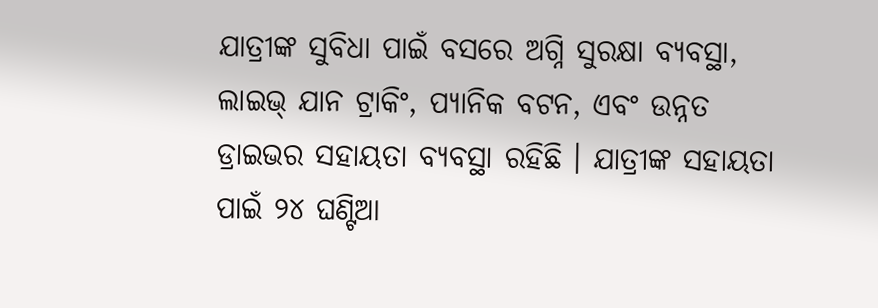ଯାତ୍ରୀଙ୍କ ସୁବିଧା ପାଇଁ ବସରେ ଅଗ୍ନି ସୁରକ୍ଷା ବ୍ୟବସ୍ଥା, ଲାଇଭ୍‌ ଯାନ ଟ୍ରାକିଂ, ପ୍ୟାନିକ ବଟନ, ଏବଂ ଉନ୍ନତ ଡ୍ରାଇଭର ସହାୟତା ବ୍ୟବସ୍ଥା ରହିଛି । ଯାତ୍ରୀଙ୍କ ସହାୟତା ପାଇଁ ୨୪ ଘଣ୍ଟିଆ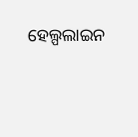ହେଲ୍ପଲାଇନ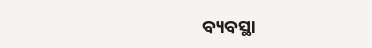ବ୍ୟବସ୍ଥା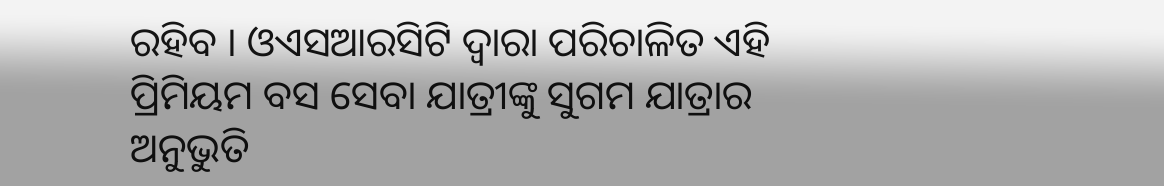ରହିବ । ଓଏସଆରସିଟି ଦ୍ବାରା ପରିଚାଳିତ ଏହି ପ୍ରିମିୟମ ବସ ସେବା ଯାତ୍ରୀଙ୍କୁ ସୁଗମ ଯାତ୍ରାର ଅନୁଭୁତି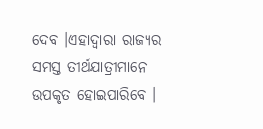ଦେବ ।ଏହାଦ୍ବାରା ରାଜ୍ୟର ସମସ୍ତ ତୀର୍ଥଯାତ୍ରୀମାନେ ଉପକୃତ ହୋଇପାରିବେ ।